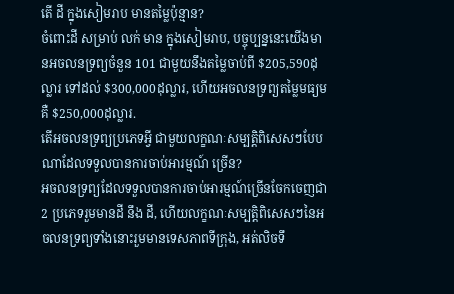តើ ដី ក្នុងសៀមរាប មានតម្លៃប៉ុន្មាន?
ចំពោះដី សម្រាប់ លក់ មាន ក្នុងសៀមរាប, បច្ចុប្បន្ននេះយើងមានអចលនទ្រព្យចំនួន 101 ជាមួយនឹងតម្លៃចាប់ពី $205,590ដុល្លារ ទៅដល់ $300,000ដុល្លារ, ហើយអចលនទ្រព្យតម្លៃមធ្យមគឺ $250,000ដុល្លារ.
តើអចលនទ្រព្យប្រភេទអ្វី ជាមួយលក្ខណៈសម្បត្តិពិសេសៗបែបណាដែលទទួលបានការចាប់អារម្មណ៍ ច្រើន?
អចលនទ្រព្យដែលទទួលបានការចាប់អារម្មណ៍ច្រើនចែកចេញជា 2 ប្រភេទរួមមានដី នឹង ដី, ហើយលក្ខណៈសម្បត្តិពិសេសៗនៃអចលនទ្រព្យទាំងនោះរួមមានទេសភាពទីក្រុង, អត់លិចទឹ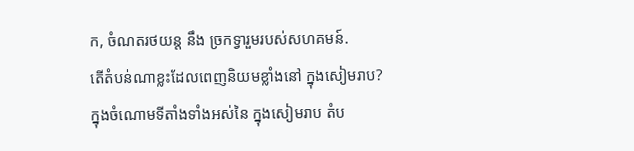ក, ចំណតរថយន្ត នឹង ច្រកទ្វារួមរបស់សហគមន៍.
តើតំបន់ណាខ្លះដែលពេញនិយមខ្លាំងនៅ ក្នុងសៀមរាប?
ក្នុងចំណោមទីតាំងទាំងអស់នៃ ក្នុងសៀមរាប តំប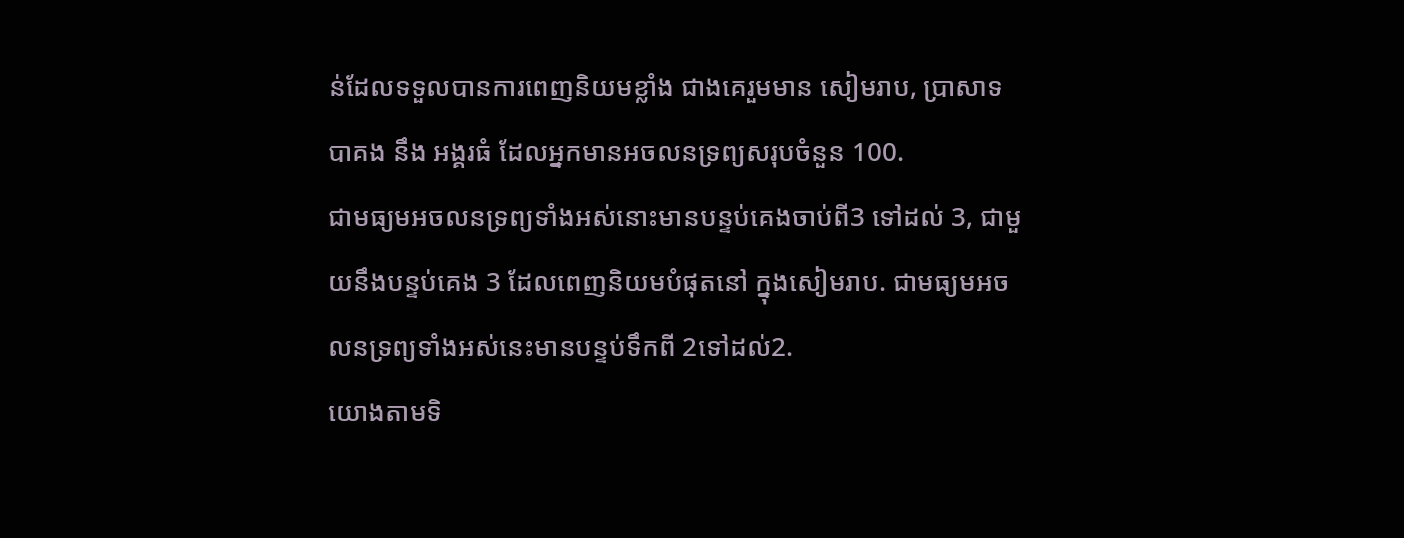ន់ដែលទទួលបានការពេញនិយមខ្លាំង ជាងគេរួមមាន សៀមរាប, ប្រាសាទបាគង នឹង អង្គរធំ ដែលអ្នកមានអចលនទ្រព្យសរុបចំនួន 100.
ជាមធ្យមអចលនទ្រព្យទាំងអស់នោះមានបន្ទប់គេងចាប់ពី3 ទៅដល់ 3, ជាមួយនឹងបន្ទប់គេង 3 ដែលពេញនិយមបំផុតនៅ ក្នុងសៀមរាប. ជាមធ្យមអចលនទ្រព្យទាំងអស់នេះមានបន្ទប់ទឹកពី 2ទៅដល់2.
យោងតាមទិ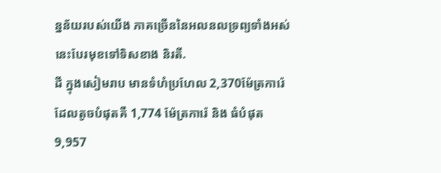ន្នន័យរបស់យើង ភាគច្រើននៃអលនលទ្រព្យទាំងអស់នេះបែរមុខទៅទិសខាង និរតី.
ដី ក្នុងសៀមរាប មានទំហំប្រហែល 2,370ម៉ែត្រការ៉េ ដែលតូចបំផុតគឺ 1,774 ម៉ែត្រការ៉េ និង ធំបំផុត 9,957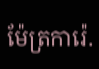ម៉ែត្រការ៉េ.